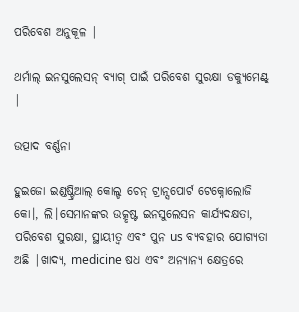ପରିବେଶ ଅନୁକୂଳ |

ଥର୍ମାଲ୍ ଇନସୁଲେସନ୍ ବ୍ୟାଗ୍ ପାଇଁ ପରିବେଶ ସୁରକ୍ଷା ଡକ୍ୟୁମେଣ୍ଟ୍ |

ଉତ୍ପାଦ ବର୍ଣ୍ଣନା

ହୁଇଜୋ ଇଣ୍ଡଷ୍ଟ୍ରିଆଲ୍ କୋଲ୍ଡ ଚେନ୍ ଟ୍ରାନ୍ସପୋର୍ଟ ଟେକ୍ନୋଲୋଜି କୋ।, ଲି।ସେମାନଙ୍କର ଉତ୍କୃଷ୍ଟ ଇନସୁଲେସନ କାର୍ଯ୍ୟଦକ୍ଷତା, ପରିବେଶ ସୁରକ୍ଷା, ସ୍ଥାୟୀତ୍ୱ ଏବଂ ପୁନ us ବ୍ୟବହାର ଯୋଗ୍ୟତା ଅଛି |ଖାଦ୍ୟ, medicine ଷଧ ଏବଂ ଅନ୍ୟାନ୍ୟ କ୍ଷେତ୍ରରେ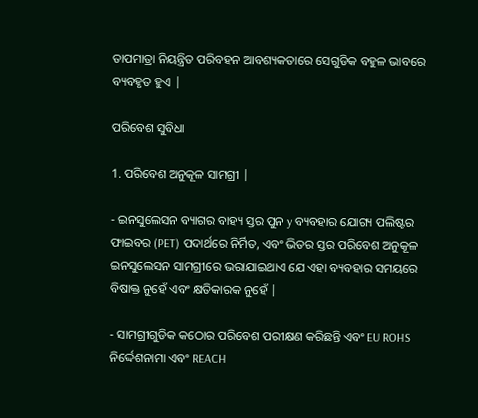ତାପମାତ୍ରା ନିୟନ୍ତ୍ରିତ ପରିବହନ ଆବଶ୍ୟକତାରେ ସେଗୁଡିକ ବହୁଳ ଭାବରେ ବ୍ୟବହୃତ ହୁଏ |

ପରିବେଶ ସୁବିଧା

1. ପରିବେଶ ଅନୁକୂଳ ସାମଗ୍ରୀ |

- ଇନସୁଲେସନ ବ୍ୟାଗର ବାହ୍ୟ ସ୍ତର ପୁନ y ବ୍ୟବହାର ଯୋଗ୍ୟ ପଲିଷ୍ଟର ଫାଇବର (PET) ପଦାର୍ଥରେ ନିର୍ମିତ, ଏବଂ ଭିତର ସ୍ତର ପରିବେଶ ଅନୁକୂଳ ଇନସୁଲେସନ ସାମଗ୍ରୀରେ ଭରାଯାଇଥାଏ ଯେ ଏହା ବ୍ୟବହାର ସମୟରେ ବିଷାକ୍ତ ନୁହେଁ ଏବଂ କ୍ଷତିକାରକ ନୁହେଁ |

- ସାମଗ୍ରୀଗୁଡିକ କଠୋର ପରିବେଶ ପରୀକ୍ଷଣ କରିଛନ୍ତି ଏବଂ EU ROHS ନିର୍ଦ୍ଦେଶନାମା ଏବଂ REACH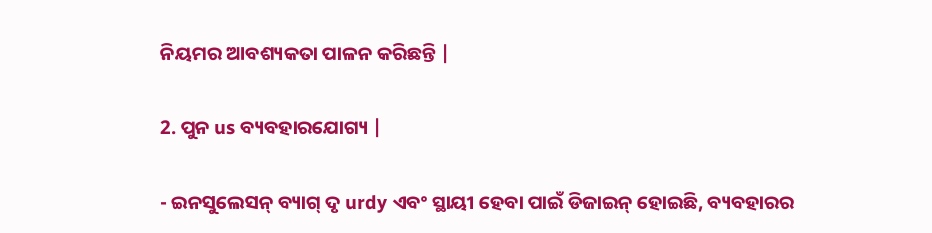ନିୟମର ଆବଶ୍ୟକତା ପାଳନ କରିଛନ୍ତି |

2. ପୁନ us ବ୍ୟବହାରଯୋଗ୍ୟ |

- ଇନସୁଲେସନ୍ ବ୍ୟାଗ୍ ଦୃ urdy ଏବଂ ସ୍ଥାୟୀ ହେବା ପାଇଁ ଡିଜାଇନ୍ ହୋଇଛି, ବ୍ୟବହାରର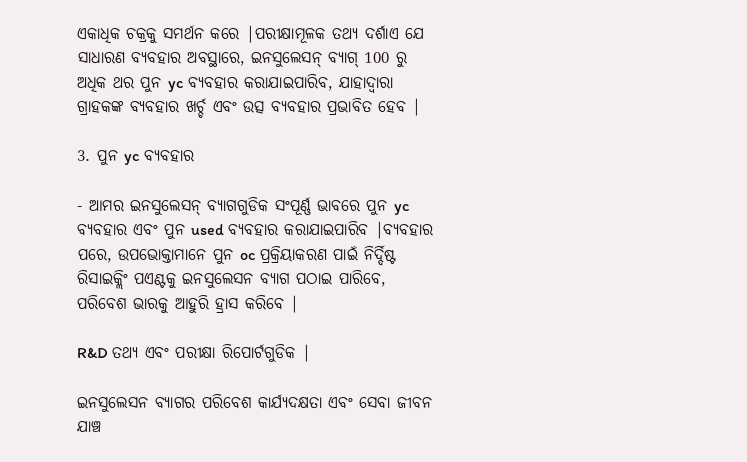ଏକାଧିକ ଚକ୍ରକୁ ସମର୍ଥନ କରେ |ପରୀକ୍ଷାମୂଳକ ତଥ୍ୟ ଦର୍ଶାଏ ଯେ ସାଧାରଣ ବ୍ୟବହାର ଅବସ୍ଥାରେ, ଇନସୁଲେସନ୍ ବ୍ୟାଗ୍ 100 ରୁ ଅଧିକ ଥର ପୁନ yc ବ୍ୟବହାର କରାଯାଇପାରିବ, ଯାହାଦ୍ୱାରା ଗ୍ରାହକଙ୍କ ବ୍ୟବହାର ଖର୍ଚ୍ଚ ଏବଂ ଉତ୍ସ ବ୍ୟବହାର ପ୍ରଭାବିତ ହେବ |

3. ପୁନ yc ବ୍ୟବହାର

- ଆମର ଇନସୁଲେସନ୍ ବ୍ୟାଗଗୁଡିକ ସଂପୂର୍ଣ୍ଣ ଭାବରେ ପୁନ yc ବ୍ୟବହାର ଏବଂ ପୁନ used ବ୍ୟବହାର କରାଯାଇପାରିବ |ବ୍ୟବହାର ପରେ, ଉପଭୋକ୍ତାମାନେ ପୁନ oc ପ୍ରକ୍ରିୟାକରଣ ପାଇଁ ନିର୍ଦ୍ଦିଷ୍ଟ ରିସାଇକ୍ଲିଂ ପଏଣ୍ଟକୁ ଇନସୁଲେସନ ବ୍ୟାଗ ପଠାଇ ପାରିବେ, ପରିବେଶ ଭାରକୁ ଆହୁରି ହ୍ରାସ କରିବେ |

R&D ତଥ୍ୟ ଏବଂ ପରୀକ୍ଷା ରିପୋର୍ଟଗୁଡିକ |

ଇନସୁଲେସନ ବ୍ୟାଗର ପରିବେଶ କାର୍ଯ୍ୟଦକ୍ଷତା ଏବଂ ସେବା ଜୀବନ ଯାଞ୍ଚ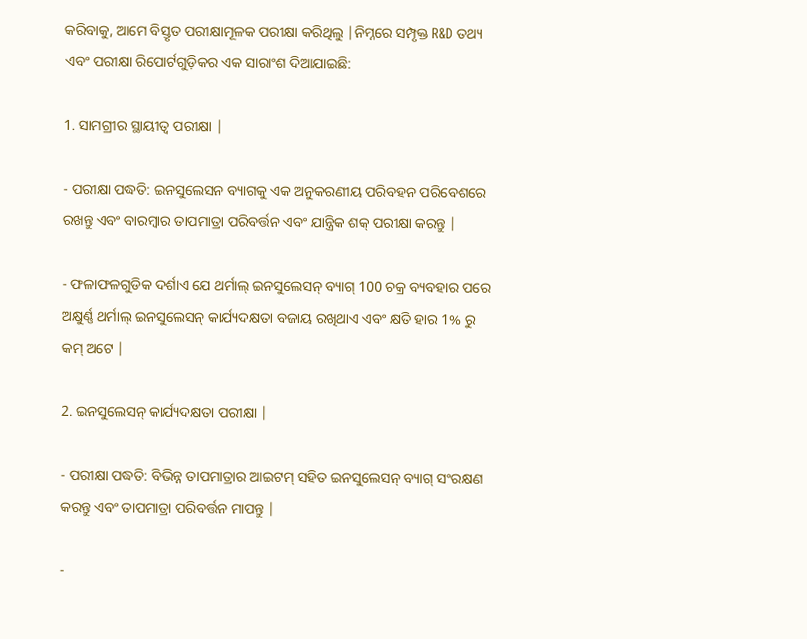କରିବାକୁ, ଆମେ ବିସ୍ତୃତ ପରୀକ୍ଷାମୂଳକ ପରୀକ୍ଷା କରିଥିଲୁ |ନିମ୍ନରେ ସମ୍ପୃକ୍ତ R&D ତଥ୍ୟ ଏବଂ ପରୀକ୍ଷା ରିପୋର୍ଟଗୁଡ଼ିକର ଏକ ସାରାଂଶ ଦିଆଯାଇଛି:

1. ସାମଗ୍ରୀର ସ୍ଥାୟୀତ୍ୱ ପରୀକ୍ଷା |

- ପରୀକ୍ଷା ପଦ୍ଧତି: ଇନସୁଲେସନ ବ୍ୟାଗକୁ ଏକ ଅନୁକରଣୀୟ ପରିବହନ ପରିବେଶରେ ରଖନ୍ତୁ ଏବଂ ବାରମ୍ବାର ତାପମାତ୍ରା ପରିବର୍ତ୍ତନ ଏବଂ ଯାନ୍ତ୍ରିକ ଶକ୍ ପରୀକ୍ଷା କରନ୍ତୁ |

- ଫଳାଫଳଗୁଡିକ ଦର୍ଶାଏ ଯେ ଥର୍ମାଲ୍ ଇନସୁଲେସନ୍ ବ୍ୟାଗ୍ 100 ଚକ୍ର ବ୍ୟବହାର ପରେ ଅକ୍ଷୁର୍ଣ୍ଣ ଥର୍ମାଲ୍ ଇନସୁଲେସନ୍ କାର୍ଯ୍ୟଦକ୍ଷତା ବଜାୟ ରଖିଥାଏ ଏବଂ କ୍ଷତି ହାର 1% ରୁ କମ୍ ଅଟେ |

2. ଇନସୁଲେସନ୍ କାର୍ଯ୍ୟଦକ୍ଷତା ପରୀକ୍ଷା |

- ପରୀକ୍ଷା ପଦ୍ଧତି: ବିଭିନ୍ନ ତାପମାତ୍ରାର ଆଇଟମ୍ ସହିତ ଇନସୁଲେସନ୍ ବ୍ୟାଗ୍ ସଂରକ୍ଷଣ କରନ୍ତୁ ଏବଂ ତାପମାତ୍ରା ପରିବର୍ତ୍ତନ ମାପନ୍ତୁ |

-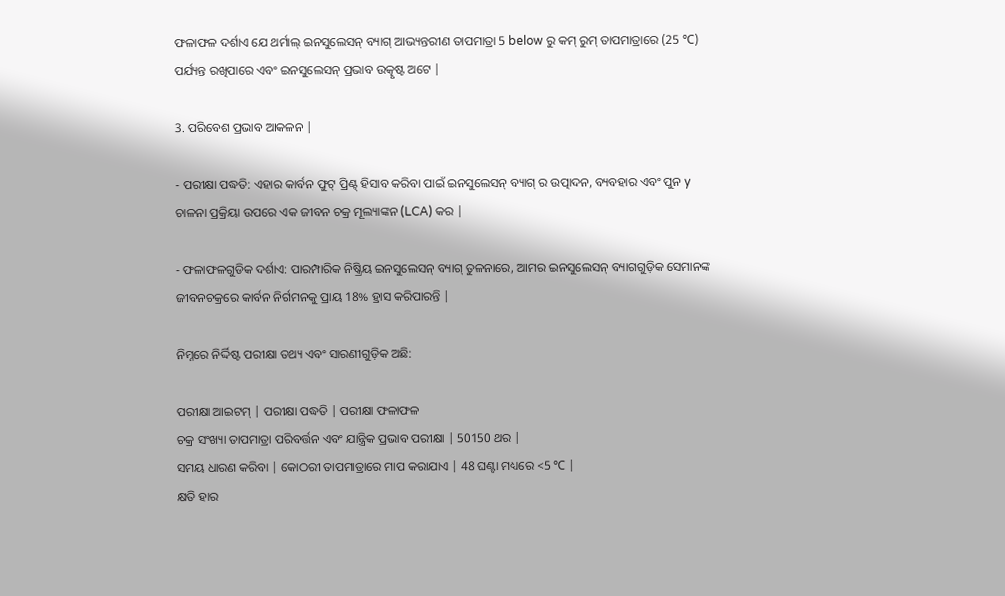ଫଳାଫଳ ଦର୍ଶାଏ ଯେ ଥର୍ମାଲ୍ ଇନସୁଲେସନ୍ ବ୍ୟାଗ୍ ଆଭ୍ୟନ୍ତରୀଣ ତାପମାତ୍ରା 5 below ରୁ କମ୍ ରୁମ୍ ତାପମାତ୍ରାରେ (25 ℃) ପର୍ଯ୍ୟନ୍ତ ରଖିପାରେ ଏବଂ ଇନସୁଲେସନ୍ ପ୍ରଭାବ ଉତ୍କୃଷ୍ଟ ଅଟେ |

3. ପରିବେଶ ପ୍ରଭାବ ଆକଳନ |

- ପରୀକ୍ଷା ପଦ୍ଧତି: ଏହାର କାର୍ବନ ଫୁଟ୍ ପ୍ରିଣ୍ଟ୍ ହିସାବ କରିବା ପାଇଁ ଇନସୁଲେସନ୍ ବ୍ୟାଗ୍ ର ଉତ୍ପାଦନ, ବ୍ୟବହାର ଏବଂ ପୁନ y ଚାଳନା ପ୍ରକ୍ରିୟା ଉପରେ ଏକ ଜୀବନ ଚକ୍ର ମୂଲ୍ୟାଙ୍କନ (LCA) କର |

- ଫଳାଫଳଗୁଡିକ ଦର୍ଶାଏ: ପାରମ୍ପାରିକ ନିଷ୍କ୍ରିୟ ଇନସୁଲେସନ୍ ବ୍ୟାଗ୍ ତୁଳନାରେ, ଆମର ଇନସୁଲେସନ୍ ବ୍ୟାଗଗୁଡ଼ିକ ସେମାନଙ୍କ ଜୀବନଚକ୍ରରେ କାର୍ବନ ନିର୍ଗମନକୁ ପ୍ରାୟ 18% ହ୍ରାସ କରିପାରନ୍ତି |

ନିମ୍ନରେ ନିର୍ଦ୍ଦିଷ୍ଟ ପରୀକ୍ଷା ତଥ୍ୟ ଏବଂ ସାରଣୀଗୁଡ଼ିକ ଅଛି:

ପରୀକ୍ଷା ଆଇଟମ୍ | ପରୀକ୍ଷା ପଦ୍ଧତି | ପରୀକ୍ଷା ଫଳାଫଳ
ଚକ୍ର ସଂଖ୍ୟା ତାପମାତ୍ରା ପରିବର୍ତ୍ତନ ଏବଂ ଯାନ୍ତ୍ରିକ ପ୍ରଭାବ ପରୀକ୍ଷା | 50150 ଥର |
ସମୟ ଧାରଣ କରିବା | କୋଠରୀ ତାପମାତ୍ରାରେ ମାପ କରାଯାଏ | 48 ଘଣ୍ଟା ମଧ୍ୟରେ <5 ℃ |
କ୍ଷତି ହାର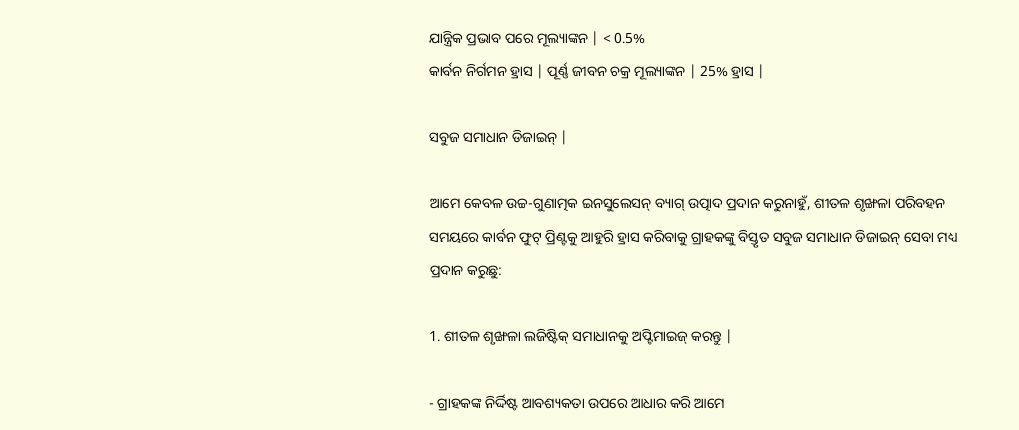ଯାନ୍ତ୍ରିକ ପ୍ରଭାବ ପରେ ମୂଲ୍ୟାଙ୍କନ | < 0.5%
କାର୍ବନ ନିର୍ଗମନ ହ୍ରାସ | ପୂର୍ଣ୍ଣ ଜୀବନ ଚକ୍ର ମୂଲ୍ୟାଙ୍କନ | 25% ହ୍ରାସ |

ସବୁଜ ସମାଧାନ ଡିଜାଇନ୍ |

ଆମେ କେବଳ ଉଚ୍ଚ-ଗୁଣାତ୍ମକ ଇନସୁଲେସନ୍ ବ୍ୟାଗ୍ ଉତ୍ପାଦ ପ୍ରଦାନ କରୁନାହୁଁ, ଶୀତଳ ଶୃଙ୍ଖଳା ପରିବହନ ସମୟରେ କାର୍ବନ ଫୁଟ୍ ପ୍ରିଣ୍ଟକୁ ଆହୁରି ହ୍ରାସ କରିବାକୁ ଗ୍ରାହକଙ୍କୁ ବିସ୍ତୃତ ସବୁଜ ସମାଧାନ ଡିଜାଇନ୍ ସେବା ମଧ୍ୟ ପ୍ରଦାନ କରୁଛୁ:

1. ଶୀତଳ ଶୃଙ୍ଖଳା ଲଜିଷ୍ଟିକ୍ ସମାଧାନକୁ ଅପ୍ଟିମାଇଜ୍ କରନ୍ତୁ |

- ଗ୍ରାହକଙ୍କ ନିର୍ଦ୍ଦିଷ୍ଟ ଆବଶ୍ୟକତା ଉପରେ ଆଧାର କରି ଆମେ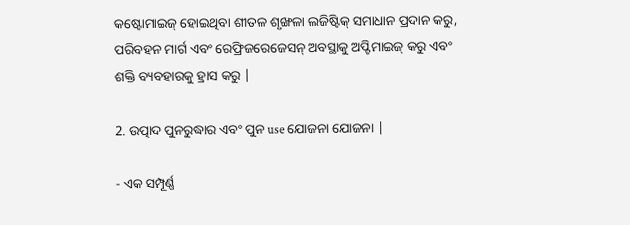କଷ୍ଟୋମାଇଜ୍ ହୋଇଥିବା ଶୀତଳ ଶୃଙ୍ଖଳା ଲଜିଷ୍ଟିକ୍ ସମାଧାନ ପ୍ରଦାନ କରୁ, ପରିବହନ ମାର୍ଗ ଏବଂ ରେଫ୍ରିଜରେଜେସନ୍ ଅବସ୍ଥାକୁ ଅପ୍ଟିମାଇଜ୍ କରୁ ଏବଂ ଶକ୍ତି ବ୍ୟବହାରକୁ ହ୍ରାସ କରୁ |

2. ଉତ୍ପାଦ ପୁନରୁଦ୍ଧାର ଏବଂ ପୁନ use ଯୋଜନା ଯୋଜନା |

- ଏକ ସମ୍ପୂର୍ଣ୍ଣ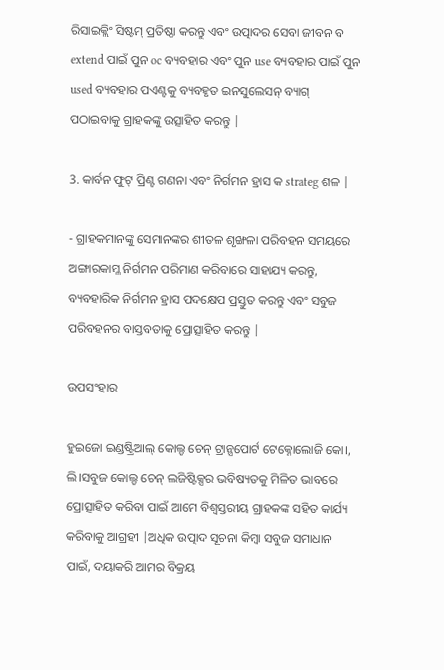ରିସାଇକ୍ଲିଂ ସିଷ୍ଟମ୍ ପ୍ରତିଷ୍ଠା କରନ୍ତୁ ଏବଂ ଉତ୍ପାଦର ସେବା ଜୀବନ ବ extend ପାଇଁ ପୁନ oc ବ୍ୟବହାର ଏବଂ ପୁନ use ବ୍ୟବହାର ପାଇଁ ପୁନ used ବ୍ୟବହାର ପଏଣ୍ଟକୁ ବ୍ୟବହୃତ ଇନସୁଲେସନ୍ ବ୍ୟାଗ୍ ପଠାଇବାକୁ ଗ୍ରାହକଙ୍କୁ ଉତ୍ସାହିତ କରନ୍ତୁ |

3. କାର୍ବନ ଫୁଟ୍ ପ୍ରିଣ୍ଟ ଗଣନା ଏବଂ ନିର୍ଗମନ ହ୍ରାସ କ strateg ଶଳ |

- ଗ୍ରାହକମାନଙ୍କୁ ସେମାନଙ୍କର ଶୀତଳ ଶୃଙ୍ଖଳା ପରିବହନ ସମୟରେ ଅଙ୍ଗାରକାମ୍ଳ ନିର୍ଗମନ ପରିମାଣ କରିବାରେ ସାହାଯ୍ୟ କରନ୍ତୁ, ବ୍ୟବହାରିକ ନିର୍ଗମନ ହ୍ରାସ ପଦକ୍ଷେପ ପ୍ରସ୍ତୁତ କରନ୍ତୁ ଏବଂ ସବୁଜ ପରିବହନର ବାସ୍ତବତାକୁ ପ୍ରୋତ୍ସାହିତ କରନ୍ତୁ |

ଉପସଂହାର

ହୁଇଜୋ ଇଣ୍ଡଷ୍ଟ୍ରିଆଲ୍ କୋଲ୍ଡ ଚେନ୍ ଟ୍ରାନ୍ସପୋର୍ଟ ଟେକ୍ନୋଲୋଜି କୋ।, ଲି।ସବୁଜ କୋଲ୍ଡ ଚେନ୍ ଲଜିଷ୍ଟିକ୍ସର ଭବିଷ୍ୟତକୁ ମିଳିତ ଭାବରେ ପ୍ରୋତ୍ସାହିତ କରିବା ପାଇଁ ଆମେ ବିଶ୍ୱସ୍ତରୀୟ ଗ୍ରାହକଙ୍କ ସହିତ କାର୍ଯ୍ୟ କରିବାକୁ ଆଗ୍ରହୀ |ଅଧିକ ଉତ୍ପାଦ ସୂଚନା କିମ୍ବା ସବୁଜ ସମାଧାନ ପାଇଁ, ଦୟାକରି ଆମର ବିକ୍ରୟ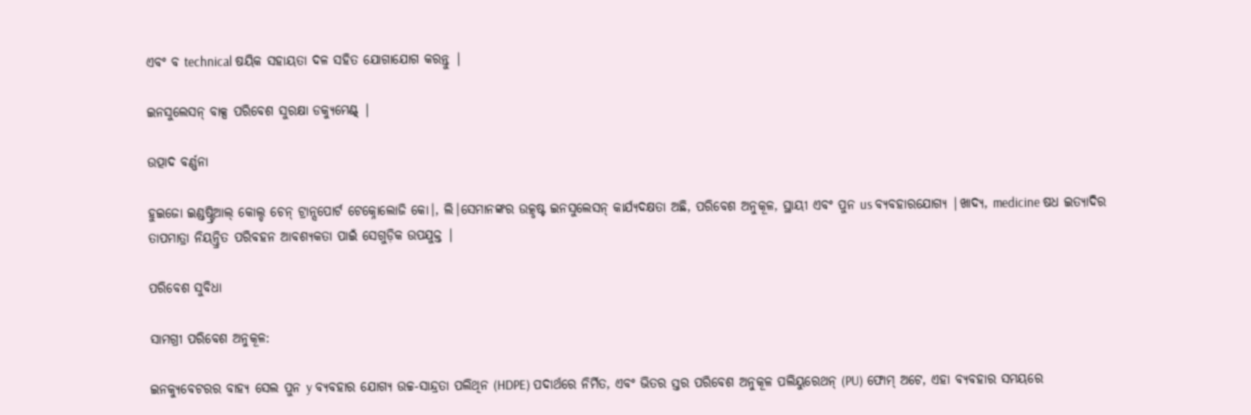ଏବଂ ବ technical ଷୟିକ ସହାୟତା ଦଳ ସହିତ ଯୋଗାଯୋଗ କରନ୍ତୁ |

ଇନସୁଲେସନ୍ ବାକ୍ସ ପରିବେଶ ସୁରକ୍ଷା ଡକ୍ୟୁମେଣ୍ଟ୍ |

ଉତ୍ପାଦ ବର୍ଣ୍ଣନା

ହୁଇଜୋ ଇଣ୍ଡଷ୍ଟ୍ରିଆଲ୍ କୋଲ୍ଡ ଚେନ୍ ଟ୍ରାନ୍ସପୋର୍ଟ ଟେକ୍ନୋଲୋଜି କୋ।, ଲି।ସେମାନଙ୍କର ଉତ୍କୃଷ୍ଟ ଇନସୁଲେସନ୍ କାର୍ଯ୍ୟଦକ୍ଷତା ଅଛି, ପରିବେଶ ଅନୁକୂଳ, ସ୍ଥାୟୀ ଏବଂ ପୁନ us ବ୍ୟବହାରଯୋଗ୍ୟ |ଖାଦ୍ୟ, medicine ଷଧ ଇତ୍ୟାଦିର ତାପମାତ୍ରା ନିୟନ୍ତ୍ରିତ ପରିବହନ ଆବଶ୍ୟକତା ପାଇଁ ସେଗୁଡ଼ିକ ଉପଯୁକ୍ତ |

ପରିବେଶ ସୁବିଧା

ସାମଗ୍ରୀ ପରିବେଶ ଅନୁକୂଳ:

ଇନକ୍ୟୁବେଟରର ବାହ୍ୟ ସେଲ ପୁନ y ବ୍ୟବହାର ଯୋଗ୍ୟ ଉଚ୍ଚ-ସାନ୍ଦ୍ରତା ପଲିଥିନ (HDPE) ପଦାର୍ଥରେ ନିର୍ମିତ, ଏବଂ ଭିତର ସ୍ତର ପରିବେଶ ଅନୁକୂଳ ପଲିୟୁରେଥନ୍ (PU) ଫୋମ୍ ଅଟେ, ଏହା ବ୍ୟବହାର ସମୟରେ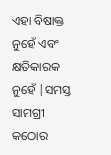ଏହା ବିଷାକ୍ତ ନୁହେଁ ଏବଂ କ୍ଷତିକାରକ ନୁହେଁ |ସମସ୍ତ ସାମଗ୍ରୀ କଠୋର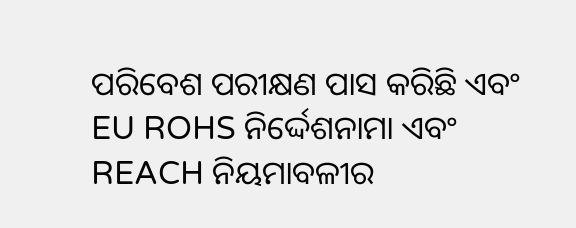ପରିବେଶ ପରୀକ୍ଷଣ ପାସ କରିଛି ଏବଂ EU ROHS ନିର୍ଦ୍ଦେଶନାମା ଏବଂ REACH ନିୟମାବଳୀର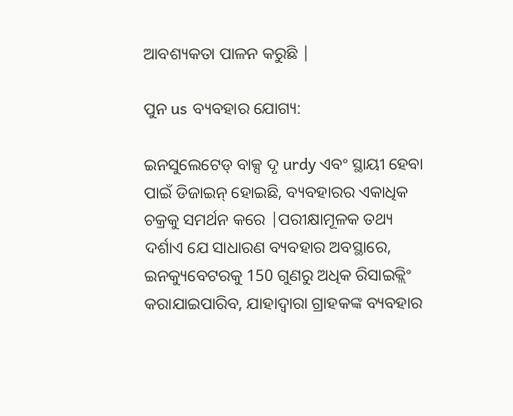ଆବଶ୍ୟକତା ପାଳନ କରୁଛି |

ପୁନ us ବ୍ୟବହାର ଯୋଗ୍ୟ:

ଇନସୁଲେଟେଡ୍ ବାକ୍ସ ଦୃ urdy ଏବଂ ସ୍ଥାୟୀ ହେବା ପାଇଁ ଡିଜାଇନ୍ ହୋଇଛି, ବ୍ୟବହାରର ଏକାଧିକ ଚକ୍ରକୁ ସମର୍ଥନ କରେ |ପରୀକ୍ଷାମୂଳକ ତଥ୍ୟ ଦର୍ଶାଏ ଯେ ସାଧାରଣ ବ୍ୟବହାର ଅବସ୍ଥାରେ, ଇନକ୍ୟୁବେଟରକୁ 150 ଗୁଣରୁ ଅଧିକ ରିସାଇକ୍ଲିଂ କରାଯାଇପାରିବ, ଯାହାଦ୍ୱାରା ଗ୍ରାହକଙ୍କ ବ୍ୟବହାର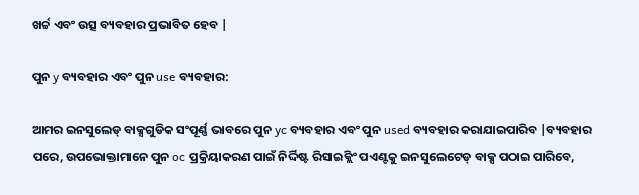ଖର୍ଚ୍ଚ ଏବଂ ଉତ୍ସ ବ୍ୟବହାର ପ୍ରଭାବିତ ହେବ |

ପୁନ y ବ୍ୟବହାର ଏବଂ ପୁନ use ବ୍ୟବହାର:

ଆମର ଇନସୁଲେଡ୍ ବାକ୍ସଗୁଡିକ ସଂପୂର୍ଣ୍ଣ ଭାବରେ ପୁନ yc ବ୍ୟବହାର ଏବଂ ପୁନ used ବ୍ୟବହାର କରାଯାଇପାରିବ |ବ୍ୟବହାର ପରେ, ଉପଭୋକ୍ତାମାନେ ପୁନ oc ପ୍ରକ୍ରିୟାକରଣ ପାଇଁ ନିର୍ଦ୍ଦିଷ୍ଟ ରିସାଇକ୍ଲିଂ ପଏଣ୍ଟକୁ ଇନସୁଲେଟେଡ୍ ବାକ୍ସ ପଠାଇ ପାରିବେ,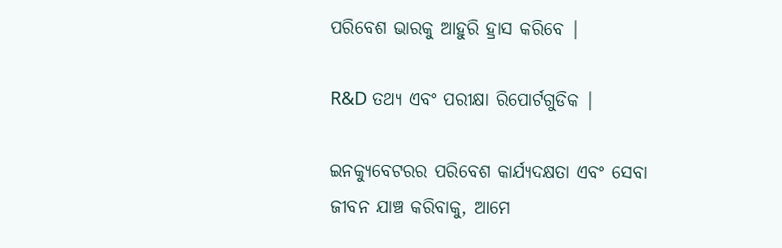ପରିବେଶ ଭାରକୁ ଆହୁରି ହ୍ରାସ କରିବେ |

R&D ତଥ୍ୟ ଏବଂ ପରୀକ୍ଷା ରିପୋର୍ଟଗୁଡିକ |

ଇନକ୍ୟୁବେଟରର ପରିବେଶ କାର୍ଯ୍ୟଦକ୍ଷତା ଏବଂ ସେବା ଜୀବନ ଯାଞ୍ଚ କରିବାକୁ, ଆମେ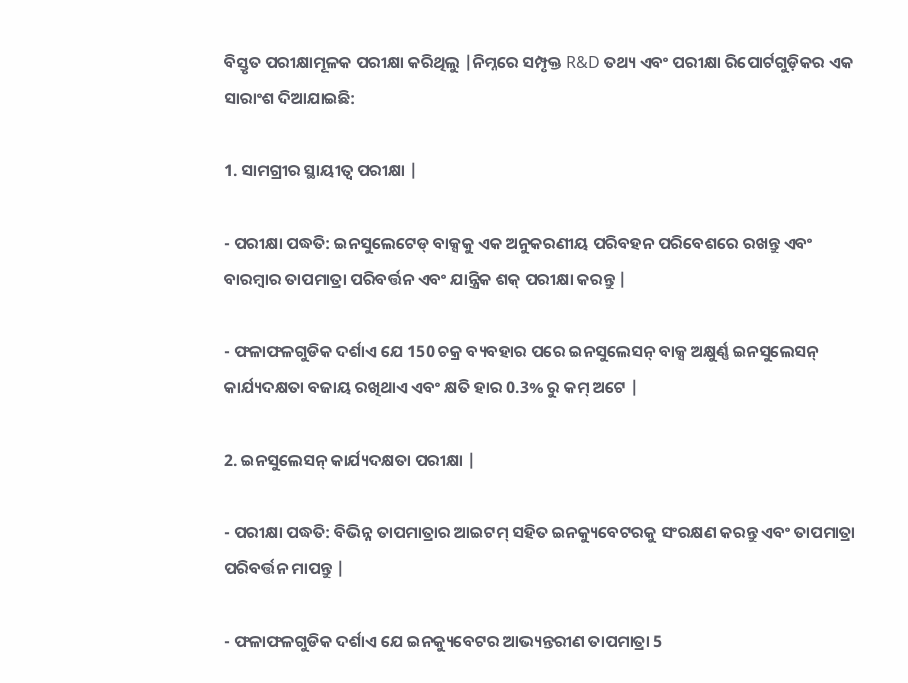ବିସ୍ତୃତ ପରୀକ୍ଷାମୂଳକ ପରୀକ୍ଷା କରିଥିଲୁ |ନିମ୍ନରେ ସମ୍ପୃକ୍ତ R&D ତଥ୍ୟ ଏବଂ ପରୀକ୍ଷା ରିପୋର୍ଟଗୁଡ଼ିକର ଏକ ସାରାଂଶ ଦିଆଯାଇଛି:

1. ସାମଗ୍ରୀର ସ୍ଥାୟୀତ୍ୱ ପରୀକ୍ଷା |

- ପରୀକ୍ଷା ପଦ୍ଧତି: ଇନସୁଲେଟେଡ୍ ବାକ୍ସକୁ ଏକ ଅନୁକରଣୀୟ ପରିବହନ ପରିବେଶରେ ରଖନ୍ତୁ ଏବଂ ବାରମ୍ବାର ତାପମାତ୍ରା ପରିବର୍ତ୍ତନ ଏବଂ ଯାନ୍ତ୍ରିକ ଶକ୍ ପରୀକ୍ଷା କରନ୍ତୁ |

- ଫଳାଫଳଗୁଡିକ ଦର୍ଶାଏ ଯେ 150 ଚକ୍ର ବ୍ୟବହାର ପରେ ଇନସୁଲେସନ୍ ବାକ୍ସ ଅକ୍ଷୁର୍ଣ୍ଣ ଇନସୁଲେସନ୍ କାର୍ଯ୍ୟଦକ୍ଷତା ବଜାୟ ରଖିଥାଏ ଏବଂ କ୍ଷତି ହାର 0.3% ରୁ କମ୍ ଅଟେ |

2. ଇନସୁଲେସନ୍ କାର୍ଯ୍ୟଦକ୍ଷତା ପରୀକ୍ଷା |

- ପରୀକ୍ଷା ପଦ୍ଧତି: ବିଭିନ୍ନ ତାପମାତ୍ରାର ଆଇଟମ୍ ସହିତ ଇନକ୍ୟୁବେଟରକୁ ସଂରକ୍ଷଣ କରନ୍ତୁ ଏବଂ ତାପମାତ୍ରା ପରିବର୍ତ୍ତନ ମାପନ୍ତୁ |

- ଫଳାଫଳଗୁଡିକ ଦର୍ଶାଏ ଯେ ଇନକ୍ୟୁବେଟର ଆଭ୍ୟନ୍ତରୀଣ ତାପମାତ୍ରା 5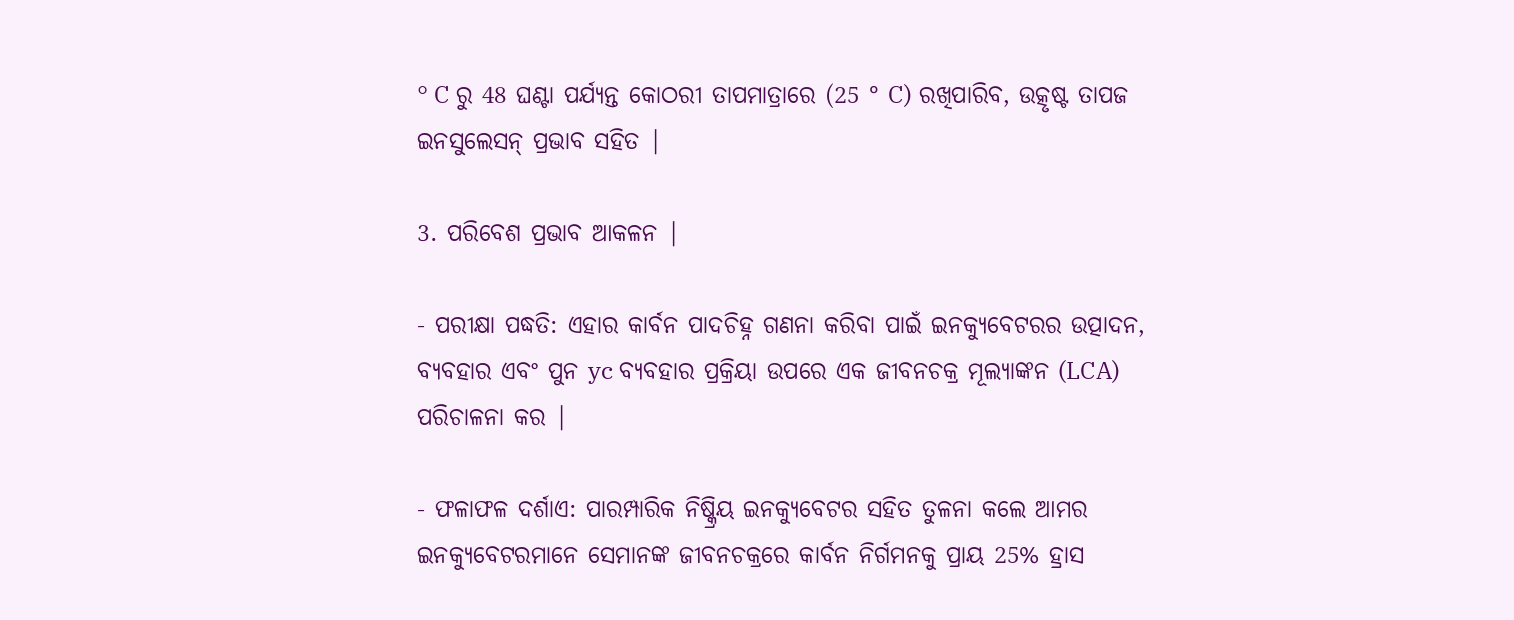° C ରୁ 48 ଘଣ୍ଟା ପର୍ଯ୍ୟନ୍ତ କୋଠରୀ ତାପମାତ୍ରାରେ (25 ° C) ରଖିପାରିବ, ଉତ୍କୃଷ୍ଟ ତାପଜ ଇନସୁଲେସନ୍ ପ୍ରଭାବ ସହିତ |

3. ପରିବେଶ ପ୍ରଭାବ ଆକଳନ |

- ପରୀକ୍ଷା ପଦ୍ଧତି: ଏହାର କାର୍ବନ ପାଦଚିହ୍ନ ଗଣନା କରିବା ପାଇଁ ଇନକ୍ୟୁବେଟରର ଉତ୍ପାଦନ, ବ୍ୟବହାର ଏବଂ ପୁନ yc ବ୍ୟବହାର ପ୍ରକ୍ରିୟା ଉପରେ ଏକ ଜୀବନଚକ୍ର ମୂଲ୍ୟାଙ୍କନ (LCA) ପରିଚାଳନା କର |

- ଫଳାଫଳ ଦର୍ଶାଏ: ପାରମ୍ପାରିକ ନିଷ୍କ୍ରିୟ ଇନକ୍ୟୁବେଟର ସହିତ ତୁଳନା କଲେ ଆମର ଇନକ୍ୟୁବେଟରମାନେ ସେମାନଙ୍କ ଜୀବନଚକ୍ରରେ କାର୍ବନ ନିର୍ଗମନକୁ ପ୍ରାୟ 25% ହ୍ରାସ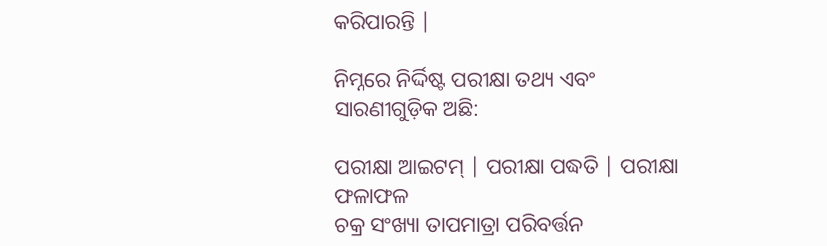କରିପାରନ୍ତି |

ନିମ୍ନରେ ନିର୍ଦ୍ଦିଷ୍ଟ ପରୀକ୍ଷା ତଥ୍ୟ ଏବଂ ସାରଣୀଗୁଡ଼ିକ ଅଛି:

ପରୀକ୍ଷା ଆଇଟମ୍ | ପରୀକ୍ଷା ପଦ୍ଧତି | ପରୀକ୍ଷା ଫଳାଫଳ
ଚକ୍ର ସଂଖ୍ୟା ତାପମାତ୍ରା ପରିବର୍ତ୍ତନ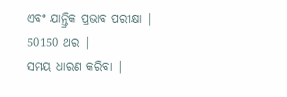ଏବଂ ଯାନ୍ତ୍ରିକ ପ୍ରଭାବ ପରୀକ୍ଷା | 50150 ଥର |
ସମୟ ଧାରଣ କରିବା |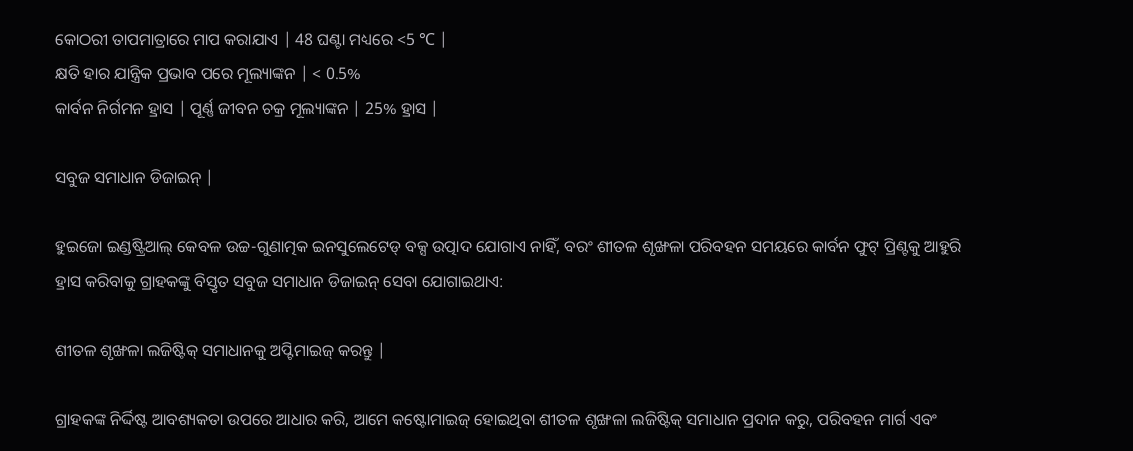କୋଠରୀ ତାପମାତ୍ରାରେ ମାପ କରାଯାଏ | 48 ଘଣ୍ଟା ମଧ୍ୟରେ <5 ℃ |
କ୍ଷତି ହାର ଯାନ୍ତ୍ରିକ ପ୍ରଭାବ ପରେ ମୂଲ୍ୟାଙ୍କନ | < 0.5%
କାର୍ବନ ନିର୍ଗମନ ହ୍ରାସ | ପୂର୍ଣ୍ଣ ଜୀବନ ଚକ୍ର ମୂଲ୍ୟାଙ୍କନ | 25% ହ୍ରାସ |

ସବୁଜ ସମାଧାନ ଡିଜାଇନ୍ |

ହୁଇଜୋ ଇଣ୍ଡଷ୍ଟ୍ରିଆଲ୍ କେବଳ ଉଚ୍ଚ-ଗୁଣାତ୍ମକ ଇନସୁଲେଟେଡ୍ ବକ୍ସ ଉତ୍ପାଦ ଯୋଗାଏ ନାହିଁ, ବରଂ ଶୀତଳ ଶୃଙ୍ଖଳା ପରିବହନ ସମୟରେ କାର୍ବନ ଫୁଟ୍ ପ୍ରିଣ୍ଟକୁ ଆହୁରି ହ୍ରାସ କରିବାକୁ ଗ୍ରାହକଙ୍କୁ ବିସ୍ତୃତ ସବୁଜ ସମାଧାନ ଡିଜାଇନ୍ ସେବା ଯୋଗାଇଥାଏ:

ଶୀତଳ ଶୃଙ୍ଖଳା ଲଜିଷ୍ଟିକ୍ ସମାଧାନକୁ ଅପ୍ଟିମାଇଜ୍ କରନ୍ତୁ |

ଗ୍ରାହକଙ୍କ ନିର୍ଦ୍ଦିଷ୍ଟ ଆବଶ୍ୟକତା ଉପରେ ଆଧାର କରି, ଆମେ କଷ୍ଟୋମାଇଜ୍ ହୋଇଥିବା ଶୀତଳ ଶୃଙ୍ଖଳା ଲଜିଷ୍ଟିକ୍ ସମାଧାନ ପ୍ରଦାନ କରୁ, ପରିବହନ ମାର୍ଗ ଏବଂ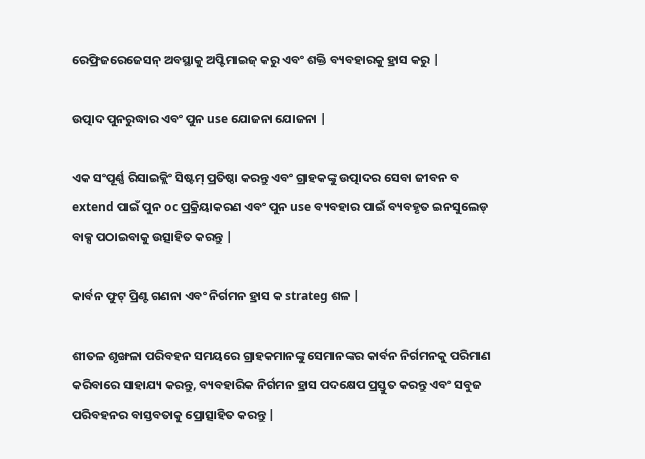ରେଫ୍ରିଜରେଜେସନ୍ ଅବସ୍ଥାକୁ ଅପ୍ଟିମାଇଜ୍ କରୁ ଏବଂ ଶକ୍ତି ବ୍ୟବହାରକୁ ହ୍ରାସ କରୁ |

ଉତ୍ପାଦ ପୁନରୁଦ୍ଧାର ଏବଂ ପୁନ use ଯୋଜନା ଯୋଜନା |

ଏକ ସଂପୂର୍ଣ୍ଣ ରିସାଇକ୍ଲିଂ ସିଷ୍ଟମ୍ ପ୍ରତିଷ୍ଠା କରନ୍ତୁ ଏବଂ ଗ୍ରାହକଙ୍କୁ ଉତ୍ପାଦର ସେବା ଜୀବନ ବ extend ପାଇଁ ପୁନ oc ପ୍ରକ୍ରିୟାକରଣ ଏବଂ ପୁନ use ବ୍ୟବହାର ପାଇଁ ବ୍ୟବହୃତ ଇନସୁଲେଡ୍ ବାକ୍ସ ପଠାଇବାକୁ ଉତ୍ସାହିତ କରନ୍ତୁ |

କାର୍ବନ ଫୁଟ୍ ପ୍ରିଣ୍ଟ ଗଣନା ଏବଂ ନିର୍ଗମନ ହ୍ରାସ କ strateg ଶଳ |

ଶୀତଳ ଶୃଙ୍ଖଳା ପରିବହନ ସମୟରେ ଗ୍ରାହକମାନଙ୍କୁ ସେମାନଙ୍କର କାର୍ବନ ନିର୍ଗମନକୁ ପରିମାଣ କରିବାରେ ସାହାଯ୍ୟ କରନ୍ତୁ, ବ୍ୟବହାରିକ ନିର୍ଗମନ ହ୍ରାସ ପଦକ୍ଷେପ ପ୍ରସ୍ତୁତ କରନ୍ତୁ ଏବଂ ସବୁଜ ପରିବହନର ବାସ୍ତବତାକୁ ପ୍ରୋତ୍ସାହିତ କରନ୍ତୁ |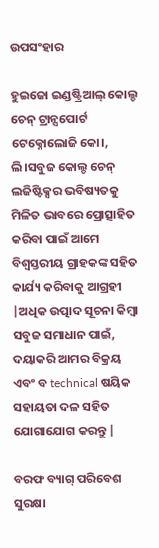ଉପସଂହାର

ହୁଇଜୋ ଇଣ୍ଡଷ୍ଟ୍ରିଆଲ୍ କୋଲ୍ଡ ଚେନ୍ ଟ୍ରାନ୍ସପୋର୍ଟ ଟେକ୍ନୋଲୋଜି କୋ।, ଲି।ସବୁଜ କୋଲ୍ଡ ଚେନ୍ ଲଜିଷ୍ଟିକ୍ସର ଭବିଷ୍ୟତକୁ ମିଳିତ ଭାବରେ ପ୍ରୋତ୍ସାହିତ କରିବା ପାଇଁ ଆମେ ବିଶ୍ୱସ୍ତରୀୟ ଗ୍ରାହକଙ୍କ ସହିତ କାର୍ଯ୍ୟ କରିବାକୁ ଆଗ୍ରହୀ |ଅଧିକ ଉତ୍ପାଦ ସୂଚନା କିମ୍ବା ସବୁଜ ସମାଧାନ ପାଇଁ, ଦୟାକରି ଆମର ବିକ୍ରୟ ଏବଂ ବ technical ଷୟିକ ସହାୟତା ଦଳ ସହିତ ଯୋଗାଯୋଗ କରନ୍ତୁ |

ବରଫ ବ୍ୟାଗ୍ ପରିବେଶ ସୁରକ୍ଷା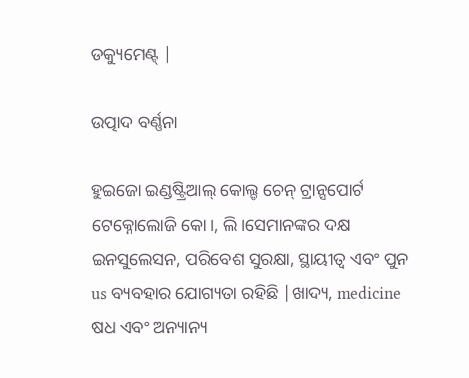ଡକ୍ୟୁମେଣ୍ଟ୍ |

ଉତ୍ପାଦ ବର୍ଣ୍ଣନା

ହୁଇଜୋ ଇଣ୍ଡଷ୍ଟ୍ରିଆଲ୍ କୋଲ୍ଡ ଚେନ୍ ଟ୍ରାନ୍ସପୋର୍ଟ ଟେକ୍ନୋଲୋଜି କୋ।, ଲି।ସେମାନଙ୍କର ଦକ୍ଷ ଇନସୁଲେସନ, ପରିବେଶ ସୁରକ୍ଷା, ସ୍ଥାୟୀତ୍ୱ ଏବଂ ପୁନ us ବ୍ୟବହାର ଯୋଗ୍ୟତା ରହିଛି |ଖାଦ୍ୟ, medicine ଷଧ ଏବଂ ଅନ୍ୟାନ୍ୟ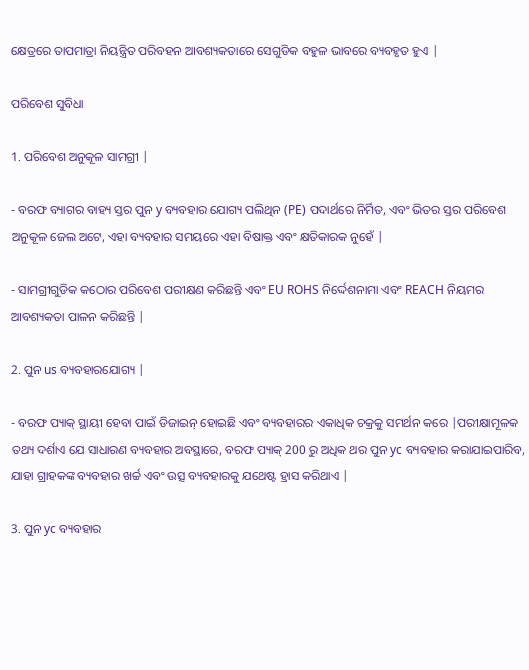କ୍ଷେତ୍ରରେ ତାପମାତ୍ରା ନିୟନ୍ତ୍ରିତ ପରିବହନ ଆବଶ୍ୟକତାରେ ସେଗୁଡିକ ବହୁଳ ଭାବରେ ବ୍ୟବହୃତ ହୁଏ |

ପରିବେଶ ସୁବିଧା

1. ପରିବେଶ ଅନୁକୂଳ ସାମଗ୍ରୀ |

- ବରଫ ବ୍ୟାଗର ବାହ୍ୟ ସ୍ତର ପୁନ y ବ୍ୟବହାର ଯୋଗ୍ୟ ପଲିଥିନ (PE) ପଦାର୍ଥରେ ନିର୍ମିତ, ଏବଂ ଭିତର ସ୍ତର ପରିବେଶ ଅନୁକୂଳ ଜେଲ ଅଟେ, ଏହା ବ୍ୟବହାର ସମୟରେ ଏହା ବିଷାକ୍ତ ଏବଂ କ୍ଷତିକାରକ ନୁହେଁ |

- ସାମଗ୍ରୀଗୁଡିକ କଠୋର ପରିବେଶ ପରୀକ୍ଷଣ କରିଛନ୍ତି ଏବଂ EU ROHS ନିର୍ଦ୍ଦେଶନାମା ଏବଂ REACH ନିୟମର ଆବଶ୍ୟକତା ପାଳନ କରିଛନ୍ତି |

2. ପୁନ us ବ୍ୟବହାରଯୋଗ୍ୟ |

- ବରଫ ପ୍ୟାକ୍ ସ୍ଥାୟୀ ହେବା ପାଇଁ ଡିଜାଇନ୍ ହୋଇଛି ଏବଂ ବ୍ୟବହାରର ଏକାଧିକ ଚକ୍ରକୁ ସମର୍ଥନ କରେ |ପରୀକ୍ଷାମୂଳକ ତଥ୍ୟ ଦର୍ଶାଏ ଯେ ସାଧାରଣ ବ୍ୟବହାର ଅବସ୍ଥାରେ, ବରଫ ପ୍ୟାକ୍ 200 ରୁ ଅଧିକ ଥର ପୁନ yc ବ୍ୟବହାର କରାଯାଇପାରିବ, ଯାହା ଗ୍ରାହକଙ୍କ ବ୍ୟବହାର ଖର୍ଚ୍ଚ ଏବଂ ଉତ୍ସ ବ୍ୟବହାରକୁ ଯଥେଷ୍ଟ ହ୍ରାସ କରିଥାଏ |

3. ପୁନ yc ବ୍ୟବହାର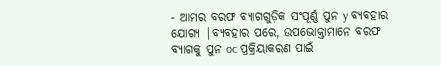- ଆମର ବରଫ ବ୍ୟାଗଗୁଡ଼ିକ ସଂପୂର୍ଣ୍ଣ ପୁନ y ବ୍ୟବହାର ଯୋଗ୍ୟ |ବ୍ୟବହାର ପରେ, ଉପଭୋକ୍ତାମାନେ ବରଫ ବ୍ୟାଗକୁ ପୁନ oc ପ୍ରକ୍ରିୟାକରଣ ପାଇଁ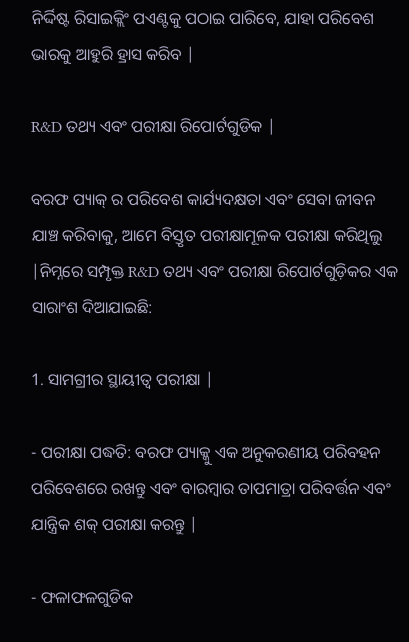ନିର୍ଦ୍ଦିଷ୍ଟ ରିସାଇକ୍ଲିଂ ପଏଣ୍ଟକୁ ପଠାଇ ପାରିବେ, ଯାହା ପରିବେଶ ଭାରକୁ ଆହୁରି ହ୍ରାସ କରିବ |

R&D ତଥ୍ୟ ଏବଂ ପରୀକ୍ଷା ରିପୋର୍ଟଗୁଡିକ |

ବରଫ ପ୍ୟାକ୍ ର ପରିବେଶ କାର୍ଯ୍ୟଦକ୍ଷତା ଏବଂ ସେବା ଜୀବନ ଯାଞ୍ଚ କରିବାକୁ, ଆମେ ବିସ୍ତୃତ ପରୀକ୍ଷାମୂଳକ ପରୀକ୍ଷା କରିଥିଲୁ |ନିମ୍ନରେ ସମ୍ପୃକ୍ତ R&D ତଥ୍ୟ ଏବଂ ପରୀକ୍ଷା ରିପୋର୍ଟଗୁଡ଼ିକର ଏକ ସାରାଂଶ ଦିଆଯାଇଛି:

1. ସାମଗ୍ରୀର ସ୍ଥାୟୀତ୍ୱ ପରୀକ୍ଷା |

- ପରୀକ୍ଷା ପଦ୍ଧତି: ବରଫ ପ୍ୟାକ୍କୁ ଏକ ଅନୁକରଣୀୟ ପରିବହନ ପରିବେଶରେ ରଖନ୍ତୁ ଏବଂ ବାରମ୍ବାର ତାପମାତ୍ରା ପରିବର୍ତ୍ତନ ଏବଂ ଯାନ୍ତ୍ରିକ ଶକ୍ ପରୀକ୍ଷା କରନ୍ତୁ |

- ଫଳାଫଳଗୁଡିକ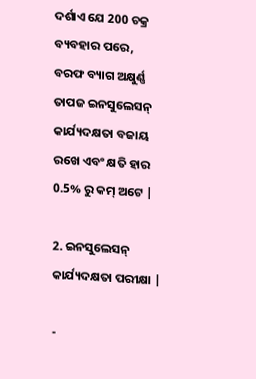ଦର୍ଶାଏ ଯେ 200 ଚକ୍ର ବ୍ୟବହାର ପରେ, ବରଫ ବ୍ୟାଗ ଅକ୍ଷୁର୍ଣ୍ଣ ତାପଜ ଇନସୁଲେସନ୍ କାର୍ଯ୍ୟଦକ୍ଷତା ବଜାୟ ରଖେ ଏବଂ କ୍ଷତି ହାର 0.5% ରୁ କମ୍ ଅଟେ |

2. ଇନସୁଲେସନ୍ କାର୍ଯ୍ୟଦକ୍ଷତା ପରୀକ୍ଷା |

-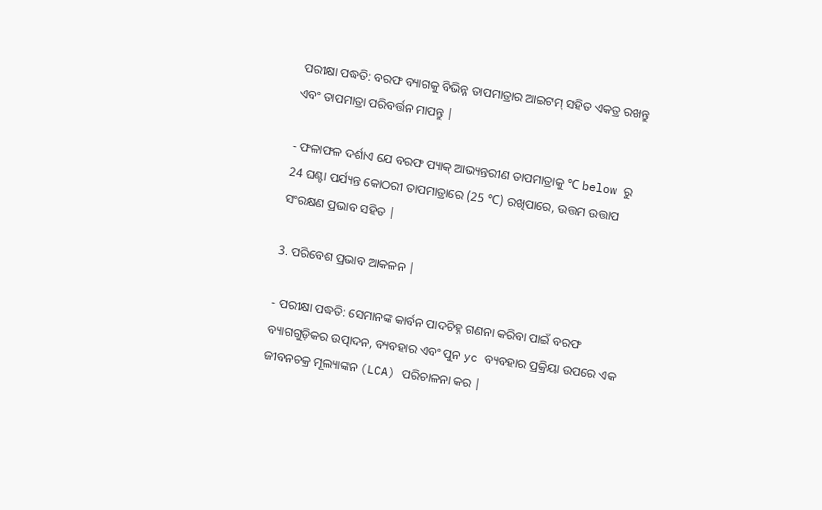ପରୀକ୍ଷା ପଦ୍ଧତି: ବରଫ ବ୍ୟାଗକୁ ବିଭିନ୍ନ ତାପମାତ୍ରାର ଆଇଟମ୍ ସହିତ ଏକତ୍ର ରଖନ୍ତୁ ଏବଂ ତାପମାତ୍ରା ପରିବର୍ତ୍ତନ ମାପନ୍ତୁ |

- ଫଳାଫଳ ଦର୍ଶାଏ ଯେ ବରଫ ପ୍ୟାକ୍ ଆଭ୍ୟନ୍ତରୀଣ ତାପମାତ୍ରାକୁ ℃ below ରୁ 24 ଘଣ୍ଟା ପର୍ଯ୍ୟନ୍ତ କୋଠରୀ ତାପମାତ୍ରାରେ (25 ℃) ରଖିପାରେ, ଉତ୍ତମ ଉତ୍ତାପ ସଂରକ୍ଷଣ ପ୍ରଭାବ ସହିତ |

3. ପରିବେଶ ପ୍ରଭାବ ଆକଳନ |

- ପରୀକ୍ଷା ପଦ୍ଧତି: ସେମାନଙ୍କ କାର୍ବନ ପାଦଚିହ୍ନ ଗଣନା କରିବା ପାଇଁ ବରଫ ବ୍ୟାଗଗୁଡ଼ିକର ଉତ୍ପାଦନ, ବ୍ୟବହାର ଏବଂ ପୁନ yc ବ୍ୟବହାର ପ୍ରକ୍ରିୟା ଉପରେ ଏକ ଜୀବନଚକ୍ର ମୂଲ୍ୟାଙ୍କନ (LCA) ପରିଚାଳନା କର |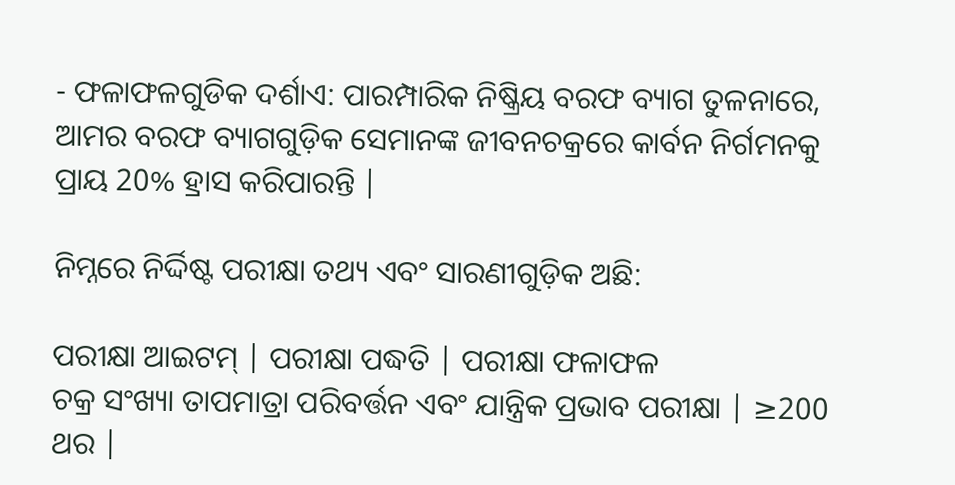- ଫଳାଫଳଗୁଡିକ ଦର୍ଶାଏ: ପାରମ୍ପାରିକ ନିଷ୍କ୍ରିୟ ବରଫ ବ୍ୟାଗ ତୁଳନାରେ, ଆମର ବରଫ ବ୍ୟାଗଗୁଡ଼ିକ ସେମାନଙ୍କ ଜୀବନଚକ୍ରରେ କାର୍ବନ ନିର୍ଗମନକୁ ପ୍ରାୟ 20% ହ୍ରାସ କରିପାରନ୍ତି |

ନିମ୍ନରେ ନିର୍ଦ୍ଦିଷ୍ଟ ପରୀକ୍ଷା ତଥ୍ୟ ଏବଂ ସାରଣୀଗୁଡ଼ିକ ଅଛି:

ପରୀକ୍ଷା ଆଇଟମ୍ | ପରୀକ୍ଷା ପଦ୍ଧତି | ପରୀକ୍ଷା ଫଳାଫଳ
ଚକ୍ର ସଂଖ୍ୟା ତାପମାତ୍ରା ପରିବର୍ତ୍ତନ ଏବଂ ଯାନ୍ତ୍ରିକ ପ୍ରଭାବ ପରୀକ୍ଷା | ≥200 ଥର |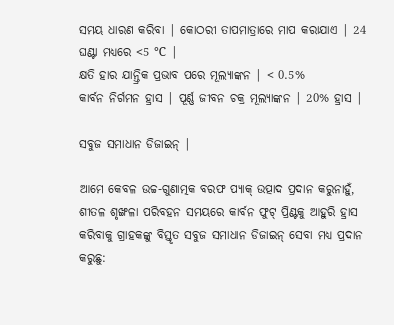ସମୟ ଧାରଣ କରିବା | କୋଠରୀ ତାପମାତ୍ରାରେ ମାପ କରାଯାଏ | 24 ଘଣ୍ଟା ମଧ୍ୟରେ <5 ℃ |
କ୍ଷତି ହାର ଯାନ୍ତ୍ରିକ ପ୍ରଭାବ ପରେ ମୂଲ୍ୟାଙ୍କନ | < 0.5%
କାର୍ବନ ନିର୍ଗମନ ହ୍ରାସ | ପୂର୍ଣ୍ଣ ଜୀବନ ଚକ୍ର ମୂଲ୍ୟାଙ୍କନ | 20% ହ୍ରାସ |

ସବୁଜ ସମାଧାନ ଡିଜାଇନ୍ |

ଆମେ କେବଳ ଉଚ୍ଚ-ଗୁଣାତ୍ମକ ବରଫ ପ୍ୟାକ୍ ଉତ୍ପାଦ ପ୍ରଦାନ କରୁନାହୁଁ, ଶୀତଳ ଶୃଙ୍ଖଳା ପରିବହନ ସମୟରେ କାର୍ବନ ଫୁଟ୍ ପ୍ରିଣ୍ଟକୁ ଆହୁରି ହ୍ରାସ କରିବାକୁ ଗ୍ରାହକଙ୍କୁ ବିସ୍ତୃତ ସବୁଜ ସମାଧାନ ଡିଜାଇନ୍ ସେବା ମଧ୍ୟ ପ୍ରଦାନ କରୁଛୁ: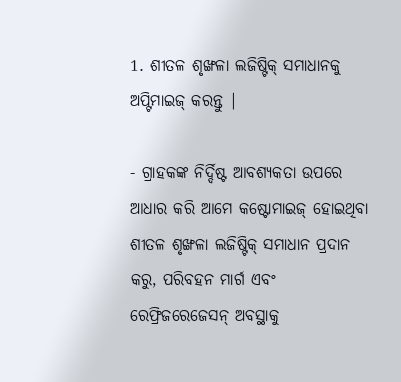1. ଶୀତଳ ଶୃଙ୍ଖଳା ଲଜିଷ୍ଟିକ୍ ସମାଧାନକୁ ଅପ୍ଟିମାଇଜ୍ କରନ୍ତୁ |

- ଗ୍ରାହକଙ୍କ ନିର୍ଦ୍ଦିଷ୍ଟ ଆବଶ୍ୟକତା ଉପରେ ଆଧାର କରି ଆମେ କଷ୍ଟୋମାଇଜ୍ ହୋଇଥିବା ଶୀତଳ ଶୃଙ୍ଖଳା ଲଜିଷ୍ଟିକ୍ ସମାଧାନ ପ୍ରଦାନ କରୁ, ପରିବହନ ମାର୍ଗ ଏବଂ ରେଫ୍ରିଜରେଜେସନ୍ ଅବସ୍ଥାକୁ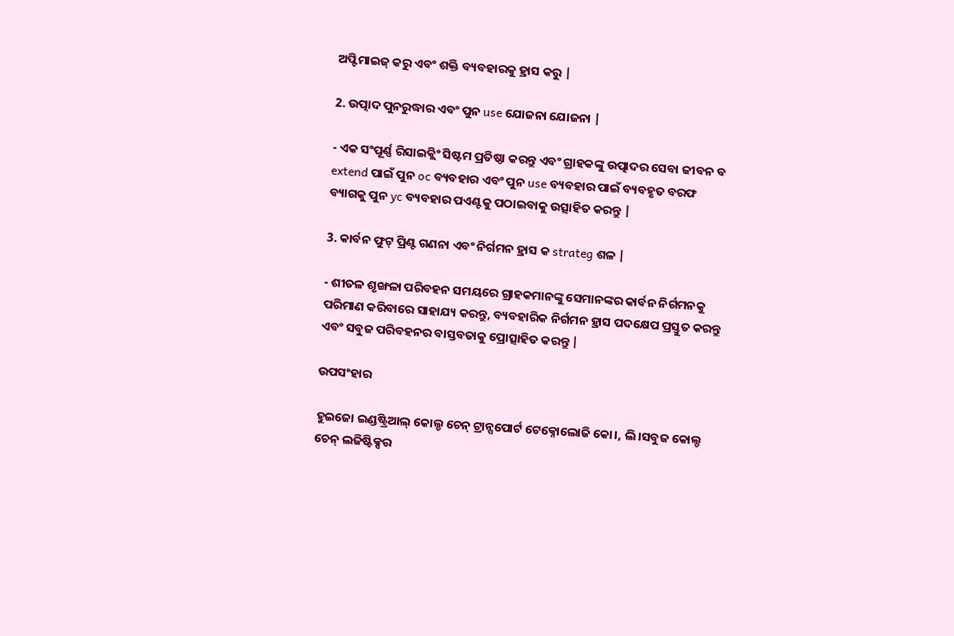ଅପ୍ଟିମାଇଜ୍ କରୁ ଏବଂ ଶକ୍ତି ବ୍ୟବହାରକୁ ହ୍ରାସ କରୁ |

2. ଉତ୍ପାଦ ପୁନରୁଦ୍ଧାର ଏବଂ ପୁନ use ଯୋଜନା ଯୋଜନା |

- ଏକ ସଂପୂର୍ଣ୍ଣ ରିସାଇକ୍ଲିଂ ସିଷ୍ଟମ ପ୍ରତିଷ୍ଠା କରନ୍ତୁ ଏବଂ ଗ୍ରାହକଙ୍କୁ ଉତ୍ପାଦର ସେବା ଜୀବନ ବ extend ପାଇଁ ପୁନ oc ବ୍ୟବହାର ଏବଂ ପୁନ use ବ୍ୟବହାର ପାଇଁ ବ୍ୟବହୃତ ବରଫ ବ୍ୟାଗକୁ ପୁନ yc ବ୍ୟବହାର ପଏଣ୍ଟକୁ ପଠାଇବାକୁ ଉତ୍ସାହିତ କରନ୍ତୁ |

3. କାର୍ବନ ଫୁଟ୍ ପ୍ରିଣ୍ଟ ଗଣନା ଏବଂ ନିର୍ଗମନ ହ୍ରାସ କ strateg ଶଳ |

- ଶୀତଳ ଶୃଙ୍ଖଳା ପରିବହନ ସମୟରେ ଗ୍ରାହକମାନଙ୍କୁ ସେମାନଙ୍କର କାର୍ବନ ନିର୍ଗମନକୁ ପରିମାଣ କରିବାରେ ସାହାଯ୍ୟ କରନ୍ତୁ, ବ୍ୟବହାରିକ ନିର୍ଗମନ ହ୍ରାସ ପଦକ୍ଷେପ ପ୍ରସ୍ତୁତ କରନ୍ତୁ ଏବଂ ସବୁଜ ପରିବହନର ବାସ୍ତବତାକୁ ପ୍ରୋତ୍ସାହିତ କରନ୍ତୁ |

ଉପସଂହାର

ହୁଇଜୋ ଇଣ୍ଡଷ୍ଟ୍ରିଆଲ୍ କୋଲ୍ଡ ଚେନ୍ ଟ୍ରାନ୍ସପୋର୍ଟ ଟେକ୍ନୋଲୋଜି କୋ।, ଲି।ସବୁଜ କୋଲ୍ଡ ଚେନ୍ ଲଜିଷ୍ଟିକ୍ସର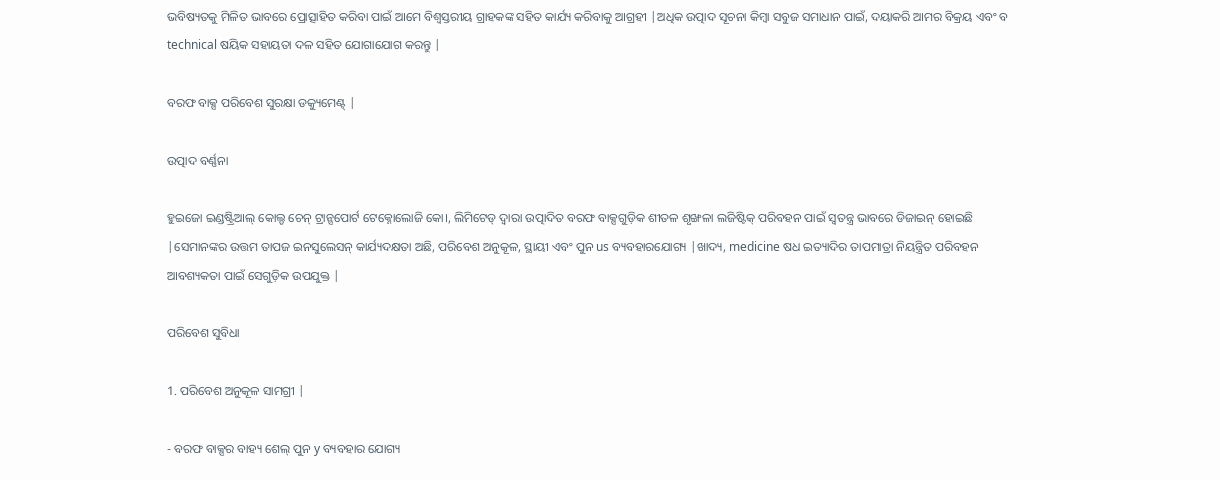ଭବିଷ୍ୟତକୁ ମିଳିତ ଭାବରେ ପ୍ରୋତ୍ସାହିତ କରିବା ପାଇଁ ଆମେ ବିଶ୍ୱସ୍ତରୀୟ ଗ୍ରାହକଙ୍କ ସହିତ କାର୍ଯ୍ୟ କରିବାକୁ ଆଗ୍ରହୀ |ଅଧିକ ଉତ୍ପାଦ ସୂଚନା କିମ୍ବା ସବୁଜ ସମାଧାନ ପାଇଁ, ଦୟାକରି ଆମର ବିକ୍ରୟ ଏବଂ ବ technical ଷୟିକ ସହାୟତା ଦଳ ସହିତ ଯୋଗାଯୋଗ କରନ୍ତୁ |

ବରଫ ବାକ୍ସ ପରିବେଶ ସୁରକ୍ଷା ଡକ୍ୟୁମେଣ୍ଟ୍ |

ଉତ୍ପାଦ ବର୍ଣ୍ଣନା

ହୁଇଜୋ ଇଣ୍ଡଷ୍ଟ୍ରିଆଲ୍ କୋଲ୍ଡ ଚେନ୍ ଟ୍ରାନ୍ସପୋର୍ଟ ଟେକ୍ନୋଲୋଜି କୋ।, ଲିମିଟେଡ୍ ଦ୍ୱାରା ଉତ୍ପାଦିତ ବରଫ ବାକ୍ସଗୁଡ଼ିକ ଶୀତଳ ଶୃଙ୍ଖଳା ଲଜିଷ୍ଟିକ୍ ପରିବହନ ପାଇଁ ସ୍ୱତନ୍ତ୍ର ଭାବରେ ଡିଜାଇନ୍ ହୋଇଛି |ସେମାନଙ୍କର ଉତ୍ତମ ତାପଜ ଇନସୁଲେସନ୍ କାର୍ଯ୍ୟଦକ୍ଷତା ଅଛି, ପରିବେଶ ଅନୁକୂଳ, ସ୍ଥାୟୀ ଏବଂ ପୁନ us ବ୍ୟବହାରଯୋଗ୍ୟ |ଖାଦ୍ୟ, medicine ଷଧ ଇତ୍ୟାଦିର ତାପମାତ୍ରା ନିୟନ୍ତ୍ରିତ ପରିବହନ ଆବଶ୍ୟକତା ପାଇଁ ସେଗୁଡ଼ିକ ଉପଯୁକ୍ତ |

ପରିବେଶ ସୁବିଧା

1. ପରିବେଶ ଅନୁକୂଳ ସାମଗ୍ରୀ |

- ବରଫ ବାକ୍ସର ବାହ୍ୟ ଶେଲ୍ ପୁନ y ବ୍ୟବହାର ଯୋଗ୍ୟ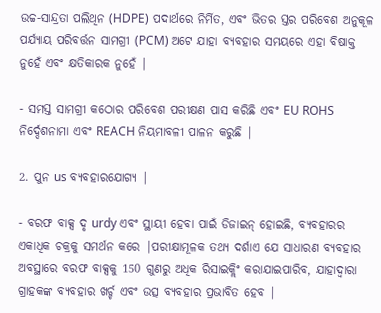ଉଚ୍ଚ-ସାନ୍ଦ୍ରତା ପଲିଥିନ (HDPE) ପଦାର୍ଥରେ ନିର୍ମିତ, ଏବଂ ଭିତର ସ୍ତର ପରିବେଶ ଅନୁକୂଳ ପର୍ଯ୍ୟାୟ ପରିବର୍ତ୍ତନ ସାମଗ୍ରୀ (PCM) ଅଟେ ଯାହା ବ୍ୟବହାର ସମୟରେ ଏହା ବିଷାକ୍ତ ନୁହେଁ ଏବଂ କ୍ଷତିକାରକ ନୁହେଁ |

- ସମସ୍ତ ସାମଗ୍ରୀ କଠୋର ପରିବେଶ ପରୀକ୍ଷଣ ପାସ କରିଛି ଏବଂ EU ROHS ନିର୍ଦ୍ଦେଶନାମା ଏବଂ REACH ନିୟମାବଳୀ ପାଳନ କରୁଛି |

2. ପୁନ us ବ୍ୟବହାରଯୋଗ୍ୟ |

- ବରଫ ବାକ୍ସ ଦୃ urdy ଏବଂ ସ୍ଥାୟୀ ହେବା ପାଇଁ ଡିଜାଇନ୍ ହୋଇଛି, ବ୍ୟବହାରର ଏକାଧିକ ଚକ୍ରକୁ ସମର୍ଥନ କରେ |ପରୀକ୍ଷାମୂଳକ ତଥ୍ୟ ଦର୍ଶାଏ ଯେ ସାଧାରଣ ବ୍ୟବହାର ଅବସ୍ଥାରେ ବରଫ ବାକ୍ସକୁ 150 ଗୁଣରୁ ଅଧିକ ରିସାଇକ୍ଲିଂ କରାଯାଇପାରିବ, ଯାହାଦ୍ୱାରା ଗ୍ରାହକଙ୍କ ବ୍ୟବହାର ଖର୍ଚ୍ଚ ଏବଂ ଉତ୍ସ ବ୍ୟବହାର ପ୍ରଭାବିତ ହେବ |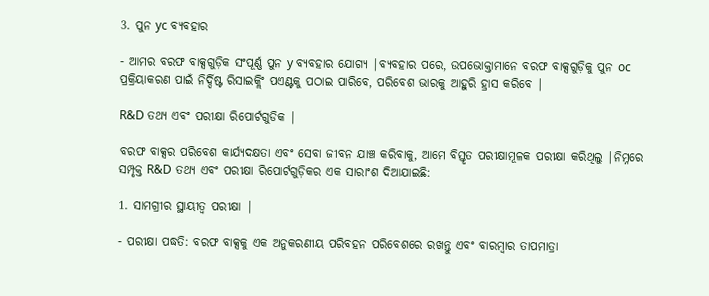3. ପୁନ yc ବ୍ୟବହାର

- ଆମର ବରଫ ବାକ୍ସଗୁଡ଼ିକ ସଂପୂର୍ଣ୍ଣ ପୁନ y ବ୍ୟବହାର ଯୋଗ୍ୟ |ବ୍ୟବହାର ପରେ, ଉପଭୋକ୍ତାମାନେ ବରଫ ବାକ୍ସଗୁଡ଼ିକୁ ପୁନ oc ପ୍ରକ୍ରିୟାକରଣ ପାଇଁ ନିର୍ଦ୍ଦିଷ୍ଟ ରିସାଇକ୍ଲିଂ ପଏଣ୍ଟକୁ ପଠାଇ ପାରିବେ, ପରିବେଶ ଭାରକୁ ଆହୁରି ହ୍ରାସ କରିବେ |

R&D ତଥ୍ୟ ଏବଂ ପରୀକ୍ଷା ରିପୋର୍ଟଗୁଡିକ |

ବରଫ ବାକ୍ସର ପରିବେଶ କାର୍ଯ୍ୟଦକ୍ଷତା ଏବଂ ସେବା ଜୀବନ ଯାଞ୍ଚ କରିବାକୁ, ଆମେ ବିସ୍ତୃତ ପରୀକ୍ଷାମୂଳକ ପରୀକ୍ଷା କରିଥିଲୁ |ନିମ୍ନରେ ସମ୍ପୃକ୍ତ R&D ତଥ୍ୟ ଏବଂ ପରୀକ୍ଷା ରିପୋର୍ଟଗୁଡ଼ିକର ଏକ ସାରାଂଶ ଦିଆଯାଇଛି:

1. ସାମଗ୍ରୀର ସ୍ଥାୟୀତ୍ୱ ପରୀକ୍ଷା |

- ପରୀକ୍ଷା ପଦ୍ଧତି: ବରଫ ବାକ୍ସକୁ ଏକ ଅନୁକରଣୀୟ ପରିବହନ ପରିବେଶରେ ରଖନ୍ତୁ ଏବଂ ବାରମ୍ବାର ତାପମାତ୍ରା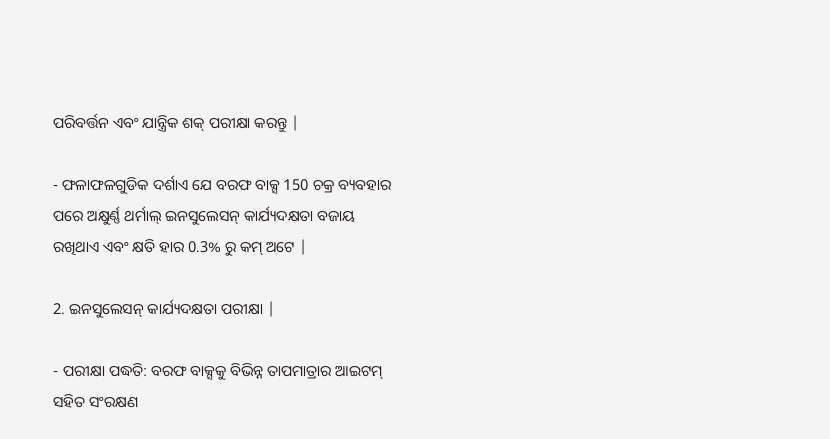ପରିବର୍ତ୍ତନ ଏବଂ ଯାନ୍ତ୍ରିକ ଶକ୍ ପରୀକ୍ଷା କରନ୍ତୁ |

- ଫଳାଫଳଗୁଡିକ ଦର୍ଶାଏ ଯେ ବରଫ ବାକ୍ସ 150 ଚକ୍ର ବ୍ୟବହାର ପରେ ଅକ୍ଷୁର୍ଣ୍ଣ ଥର୍ମାଲ୍ ଇନସୁଲେସନ୍ କାର୍ଯ୍ୟଦକ୍ଷତା ବଜାୟ ରଖିଥାଏ ଏବଂ କ୍ଷତି ହାର 0.3% ରୁ କମ୍ ଅଟେ |

2. ଇନସୁଲେସନ୍ କାର୍ଯ୍ୟଦକ୍ଷତା ପରୀକ୍ଷା |

- ପରୀକ୍ଷା ପଦ୍ଧତି: ବରଫ ବାକ୍ସକୁ ବିଭିନ୍ନ ତାପମାତ୍ରାର ଆଇଟମ୍ ସହିତ ସଂରକ୍ଷଣ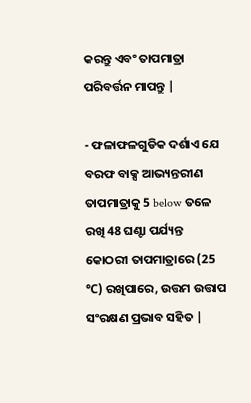କରନ୍ତୁ ଏବଂ ତାପମାତ୍ରା ପରିବର୍ତ୍ତନ ମାପନ୍ତୁ |

- ଫଳାଫଳଗୁଡିକ ଦର୍ଶାଏ ଯେ ବରଫ ବାକ୍ସ ଆଭ୍ୟନ୍ତରୀଣ ତାପମାତ୍ରାକୁ 5 below ତଳେ ରଖି 48 ଘଣ୍ଟା ପର୍ଯ୍ୟନ୍ତ କୋଠରୀ ତାପମାତ୍ରାରେ (25 ℃) ରଖିପାରେ, ଉତ୍ତମ ଉତ୍ତାପ ସଂରକ୍ଷଣ ପ୍ରଭାବ ସହିତ |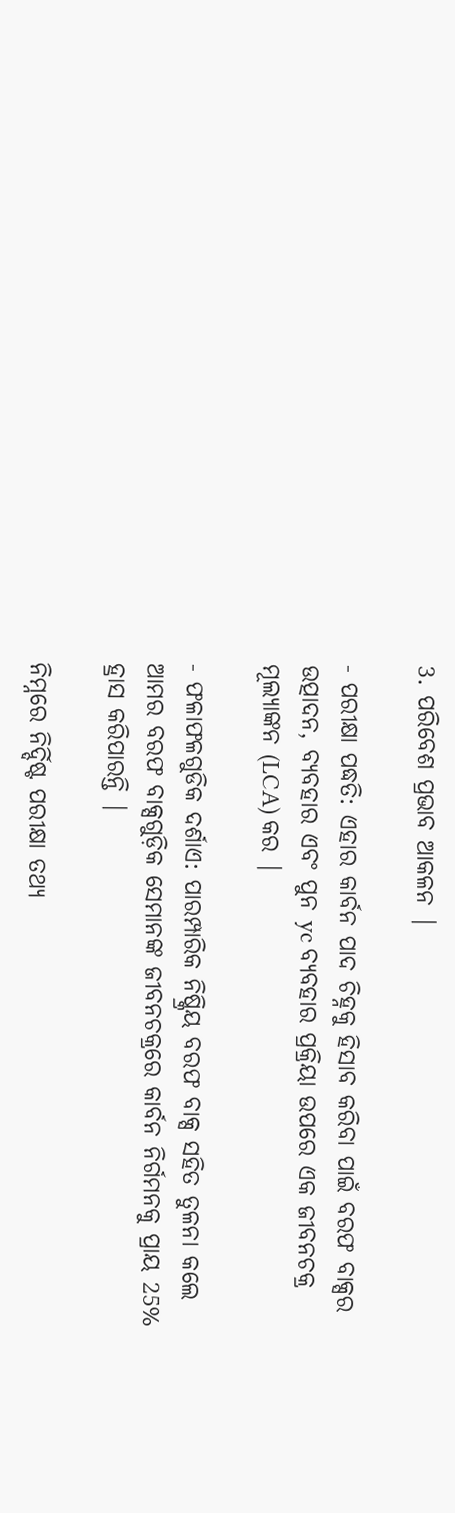3. ପରିବେଶ ପ୍ରଭାବ ଆକଳନ |

- ପରୀକ୍ଷା ପଦ୍ଧତି: ଏହାର କାର୍ବନ ପାଦ ଚିହ୍ନକୁ ହିସାବ କରିବା ପାଇଁ ବରଫ ବାକ୍ସର ଉତ୍ପାଦନ, ବ୍ୟବହାର ଏବଂ ପୁନ yc ବ୍ୟବହାର ପ୍ରକ୍ରିୟା ଉପରେ ଏକ ଜୀବନଚକ୍ର ମୂଲ୍ୟାଙ୍କନ (LCA) କର |

- ଫଳାଫଳଗୁଡିକ ଦର୍ଶାଏ: ପାରମ୍ପାରିକ ନିଷ୍କ୍ରିୟ ବରଫ ବାକ୍ସ ସହିତ ତୁଳନା କଲେ ଆମର ବରଫ ବାକ୍ସଗୁଡ଼ିକ ସେମାନଙ୍କ ଜୀବନଚକ୍ରରେ କାର୍ବନ ନିର୍ଗମନକୁ ପ୍ରାୟ 25% ହ୍ରାସ କରିପାରନ୍ତି |

ନିମ୍ନରେ ନିର୍ଦ୍ଦିଷ୍ଟ ପରୀକ୍ଷା ତଥ୍ୟ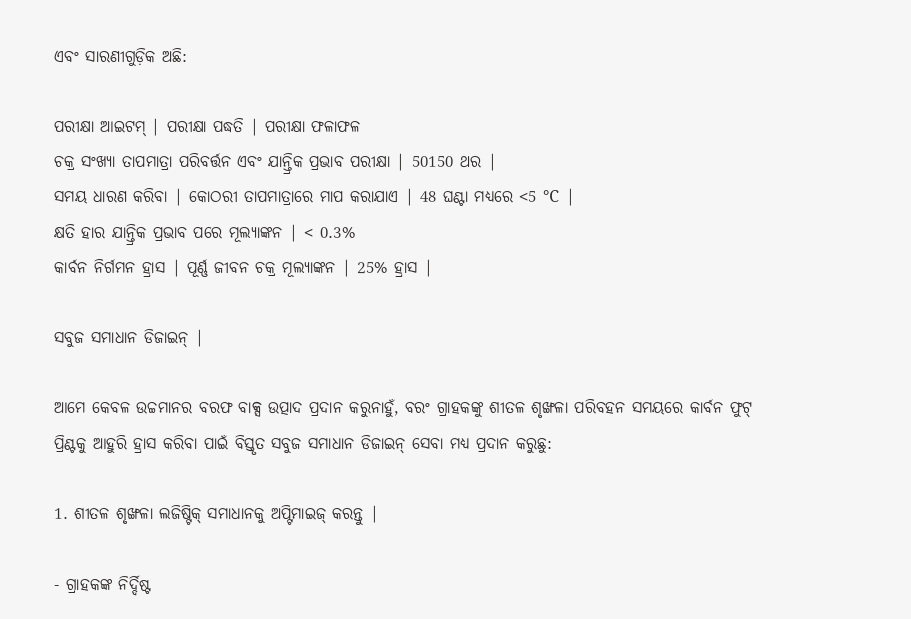ଏବଂ ସାରଣୀଗୁଡ଼ିକ ଅଛି:

ପରୀକ୍ଷା ଆଇଟମ୍ | ପରୀକ୍ଷା ପଦ୍ଧତି | ପରୀକ୍ଷା ଫଳାଫଳ
ଚକ୍ର ସଂଖ୍ୟା ତାପମାତ୍ରା ପରିବର୍ତ୍ତନ ଏବଂ ଯାନ୍ତ୍ରିକ ପ୍ରଭାବ ପରୀକ୍ଷା | 50150 ଥର |
ସମୟ ଧାରଣ କରିବା | କୋଠରୀ ତାପମାତ୍ରାରେ ମାପ କରାଯାଏ | 48 ଘଣ୍ଟା ମଧ୍ୟରେ <5 ℃ |
କ୍ଷତି ହାର ଯାନ୍ତ୍ରିକ ପ୍ରଭାବ ପରେ ମୂଲ୍ୟାଙ୍କନ | < 0.3%
କାର୍ବନ ନିର୍ଗମନ ହ୍ରାସ | ପୂର୍ଣ୍ଣ ଜୀବନ ଚକ୍ର ମୂଲ୍ୟାଙ୍କନ | 25% ହ୍ରାସ |

ସବୁଜ ସମାଧାନ ଡିଜାଇନ୍ |

ଆମେ କେବଳ ଉଚ୍ଚମାନର ବରଫ ବାକ୍ସ ଉତ୍ପାଦ ପ୍ରଦାନ କରୁନାହୁଁ, ବରଂ ଗ୍ରାହକଙ୍କୁ ଶୀତଳ ଶୃଙ୍ଖଳା ପରିବହନ ସମୟରେ କାର୍ବନ ଫୁଟ୍ ପ୍ରିଣ୍ଟକୁ ଆହୁରି ହ୍ରାସ କରିବା ପାଇଁ ବିସ୍ତୃତ ସବୁଜ ସମାଧାନ ଡିଜାଇନ୍ ସେବା ମଧ୍ୟ ପ୍ରଦାନ କରୁଛୁ:

1. ଶୀତଳ ଶୃଙ୍ଖଳା ଲଜିଷ୍ଟିକ୍ ସମାଧାନକୁ ଅପ୍ଟିମାଇଜ୍ କରନ୍ତୁ |

- ଗ୍ରାହକଙ୍କ ନିର୍ଦ୍ଦିଷ୍ଟ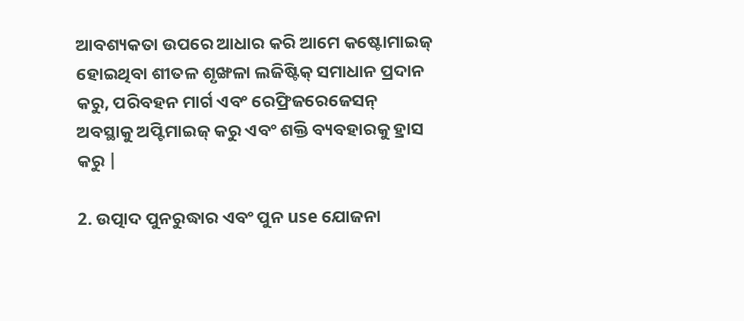ଆବଶ୍ୟକତା ଉପରେ ଆଧାର କରି ଆମେ କଷ୍ଟୋମାଇଜ୍ ହୋଇଥିବା ଶୀତଳ ଶୃଙ୍ଖଳା ଲଜିଷ୍ଟିକ୍ ସମାଧାନ ପ୍ରଦାନ କରୁ, ପରିବହନ ମାର୍ଗ ଏବଂ ରେଫ୍ରିଜରେଜେସନ୍ ଅବସ୍ଥାକୁ ଅପ୍ଟିମାଇଜ୍ କରୁ ଏବଂ ଶକ୍ତି ବ୍ୟବହାରକୁ ହ୍ରାସ କରୁ |

2. ଉତ୍ପାଦ ପୁନରୁଦ୍ଧାର ଏବଂ ପୁନ use ଯୋଜନା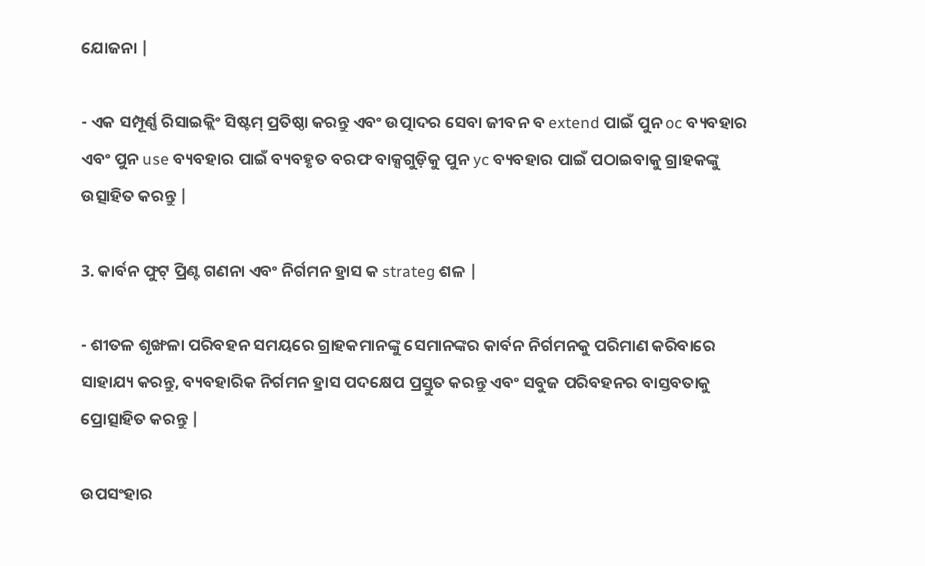ଯୋଜନା |

- ଏକ ସମ୍ପୂର୍ଣ୍ଣ ରିସାଇକ୍ଲିଂ ସିଷ୍ଟମ୍ ପ୍ରତିଷ୍ଠା କରନ୍ତୁ ଏବଂ ଉତ୍ପାଦର ସେବା ଜୀବନ ବ extend ପାଇଁ ପୁନ oc ବ୍ୟବହାର ଏବଂ ପୁନ use ବ୍ୟବହାର ପାଇଁ ବ୍ୟବହୃତ ବରଫ ବାକ୍ସଗୁଡ଼ିକୁ ପୁନ yc ବ୍ୟବହାର ପାଇଁ ପଠାଇବାକୁ ଗ୍ରାହକଙ୍କୁ ଉତ୍ସାହିତ କରନ୍ତୁ |

3. କାର୍ବନ ଫୁଟ୍ ପ୍ରିଣ୍ଟ ଗଣନା ଏବଂ ନିର୍ଗମନ ହ୍ରାସ କ strateg ଶଳ |

- ଶୀତଳ ଶୃଙ୍ଖଳା ପରିବହନ ସମୟରେ ଗ୍ରାହକମାନଙ୍କୁ ସେମାନଙ୍କର କାର୍ବନ ନିର୍ଗମନକୁ ପରିମାଣ କରିବାରେ ସାହାଯ୍ୟ କରନ୍ତୁ, ବ୍ୟବହାରିକ ନିର୍ଗମନ ହ୍ରାସ ପଦକ୍ଷେପ ପ୍ରସ୍ତୁତ କରନ୍ତୁ ଏବଂ ସବୁଜ ପରିବହନର ବାସ୍ତବତାକୁ ପ୍ରୋତ୍ସାହିତ କରନ୍ତୁ |

ଉପସଂହାର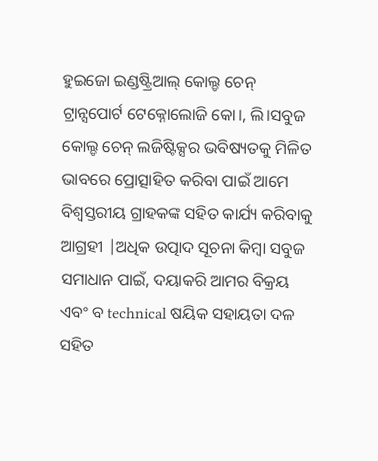ହୁଇଜୋ ଇଣ୍ଡଷ୍ଟ୍ରିଆଲ୍ କୋଲ୍ଡ ଚେନ୍ ଟ୍ରାନ୍ସପୋର୍ଟ ଟେକ୍ନୋଲୋଜି କୋ।, ଲି।ସବୁଜ କୋଲ୍ଡ ଚେନ୍ ଲଜିଷ୍ଟିକ୍ସର ଭବିଷ୍ୟତକୁ ମିଳିତ ଭାବରେ ପ୍ରୋତ୍ସାହିତ କରିବା ପାଇଁ ଆମେ ବିଶ୍ୱସ୍ତରୀୟ ଗ୍ରାହକଙ୍କ ସହିତ କାର୍ଯ୍ୟ କରିବାକୁ ଆଗ୍ରହୀ |ଅଧିକ ଉତ୍ପାଦ ସୂଚନା କିମ୍ବା ସବୁଜ ସମାଧାନ ପାଇଁ, ଦୟାକରି ଆମର ବିକ୍ରୟ ଏବଂ ବ technical ଷୟିକ ସହାୟତା ଦଳ ସହିତ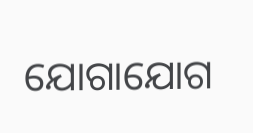ଯୋଗାଯୋଗ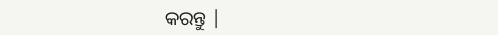କରନ୍ତୁ |